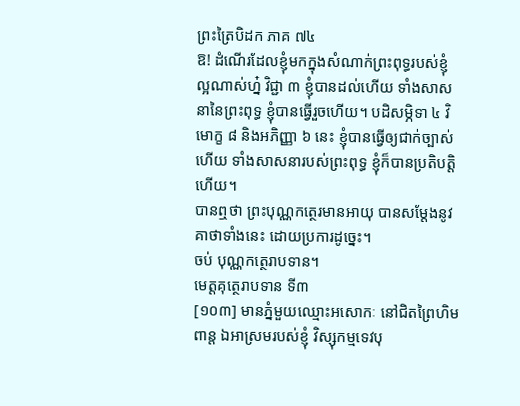ព្រះត្រៃបិដក ភាគ ៧៤
ឱ! ដំណើរដែលខ្ញុំមកក្នុងសំណាក់ព្រះពុទ្ធរបស់ខ្ញុំ ល្អណាស់ហ្ន៎ វិជ្ជា ៣ ខ្ញុំបានដល់ហើយ ទាំងសាសនានៃព្រះពុទ្ធ ខ្ញុំបានធ្វើរួចហើយ។ បដិសម្ភិទា ៤ វិមោក្ខ ៨ និងអភិញ្ញា ៦ នេះ ខ្ញុំបានធ្វើឲ្យជាក់ច្បាស់ហើយ ទាំងសាសនារបស់ព្រះពុទ្ធ ខ្ញុំក៏បានប្រតិបត្តិហើយ។
បានឮថា ព្រះបុណ្ណកត្ថេរមានអាយុ បានសម្តែងនូវគាថាទាំងនេះ ដោយប្រការដូច្នេះ។
ចប់ បុណ្ណកត្ថេរាបទាន។
មេត្តគុត្ថេរាបទាន ទី៣
[១០៣] មានភ្នំមួយឈ្មោះអសោកៈ នៅជិតព្រៃហិមពាន្ត ឯអាស្រមរបស់ខ្ញុំ វិស្សុកម្មទេវបុ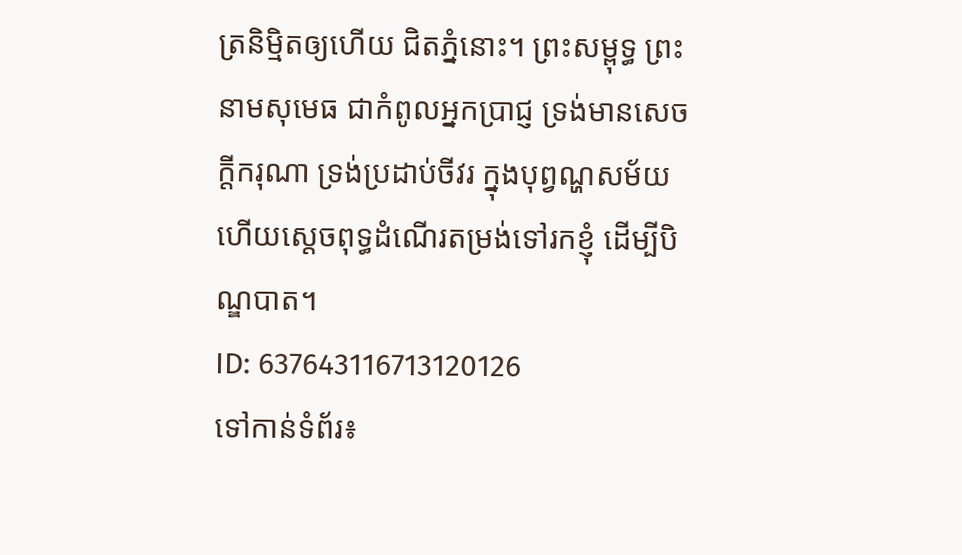ត្រនិម្មិតឲ្យហើយ ជិតភ្នំនោះ។ ព្រះសម្ពុទ្ធ ព្រះនាមសុមេធ ជាកំពូលអ្នកប្រាជ្ញ ទ្រង់មានសេចក្តីករុណា ទ្រង់ប្រដាប់ចីវរ ក្នុងបុព្វណ្ហសម័យ ហើយស្តេចពុទ្ធដំណើរតម្រង់ទៅរកខ្ញុំ ដើម្បីបិណ្ឌបាត។
ID: 637643116713120126
ទៅកាន់ទំព័រ៖